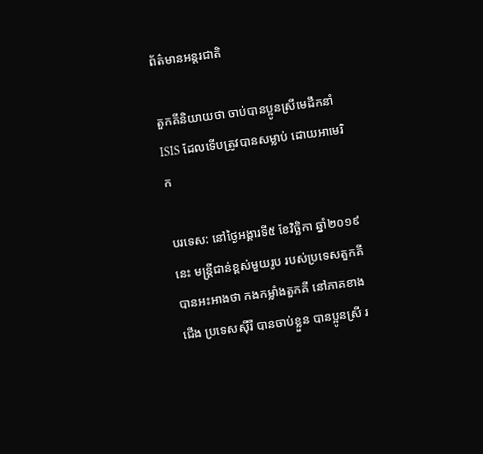ព័ត៌មានអន្តរជាតិ

តួកគីនិយាយថា ចាប់បានប្អូនស្រីមេដឹកនាំ ISIS ដែលទើបត្រូវបានសម្លាប់ ដោយអាមេរិក

បរទេស: នៅថ្ងៃអង្គារទី៥ ខែវិច្ឆិកា ឆ្នាំ២០១៩នេះ មន្ត្រីជាន់ខ្ពស់មួយរូប របស់ប្រទេសតួកគី បានអះអាងថា កងកម្លាំងតួកគី នៅភាគខាងជើង ប្រទេសស៊ីរី បានចាប់ខ្លួន បានប្អូនស្រី រ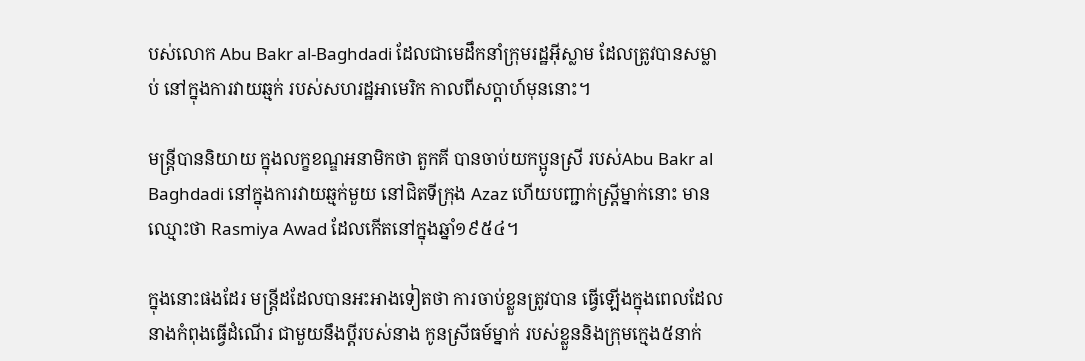បស់លោក Abu Bakr al-Baghdadi ដែលជាមេដឹកនាំក្រុមរដ្ឋអ៊ីស្លាម ដែលត្រូវបានសម្លាប់ នៅក្នុងការវាយឆ្មក់ របស់សហរដ្ឋអាមេរិក កាលពីសប្តាហ៍មុននោះ។

មន្ត្រីបាននិយាយ ក្នុងលក្ខខណ្ឌអនាមិកថា តួកគី បានចាប់យកប្អូនស្រី របស់Abu Bakr al Baghdadi នៅក្នុងការវាយឆ្មក់មួយ នៅជិតទីក្រុង Azaz ហើយបញ្ជាក់ស្ត្រីម្នាក់នោះ មានឈ្មោះថា Rasmiya Awad ដែលកើតនៅក្នុងឆ្នាំ១៩៥៤។

ក្នុងនោះផងដែរ មន្ត្រីដដែលបានអះអាងទៀតថា ការចាប់ខ្លួនត្រូវបាន ធ្វើឡើងក្នុងពេលដែល នាងកំពុងធ្វើដំណើរ ជាមួយនឹងប្តីរបស់នាង កូនស្រីធម៍ម្នាក់ របស់ខ្លួននិងក្រុមក្មេង៥នាក់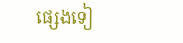ផ្សេងទៀ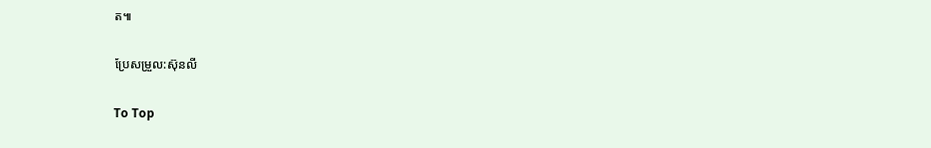ត៕

ប្រែសម្រួល:ស៊ុនលី

To Top